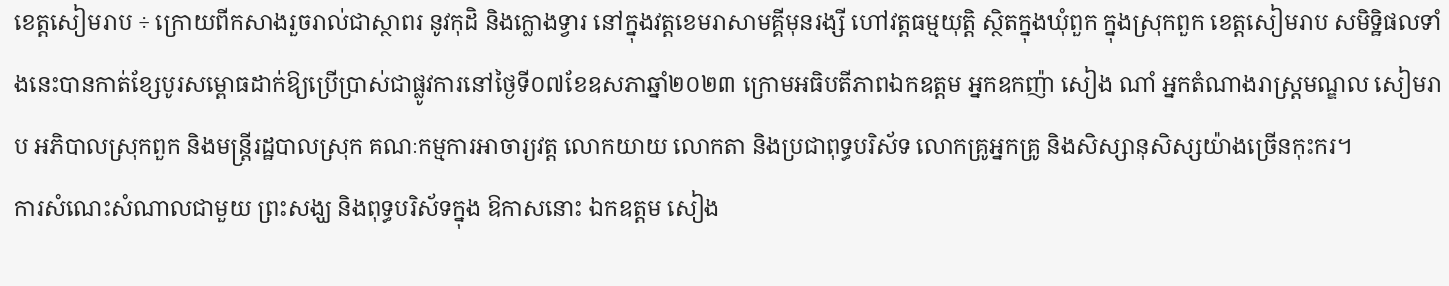ខេត្តសៀមរាប ÷ ក្រោយពីកសាងរួចរាល់ជាស្ថាពរ នូវកុដិ និងក្លោងទ្វារ នៅក្នុងវត្តខេមរាសាមគ្គីមុនរង្សី ហៅវត្តធម្មយុត្តិ ស្ថិតក្នុងឃុំពួក ក្នុងស្រុកពួក ខេត្តសៀមរាប សមិទ្ឋិផលទាំងនេះបានកាត់ខ្សែបូរសម្ពោធដាក់ឱ្យប្រើប្រាស់ជាផ្លូវការនៅថ្ងៃទី០៧ខែឧសភាឆ្នាំ២០២៣ ក្រោមអធិបតីភាពឯកឧត្តម អ្នកឧកញ៉ា សៀង ណាំ អ្នកតំណាងរាស្រ្តមណ្ឌល សៀមរាប អភិបាលស្រុកពួក និងមន្ត្រីរដ្ឋបាលស្រុក គណៈកម្មការអាចារ្យវត្ត លោកយាយ លោកតា និងប្រជាពុទ្ធបរិស័ទ លោកគ្រូអ្នកគ្រូ និងសិស្សានុសិស្សយ៉ាងច្រើនកុះករ។
ការសំណេះសំណាលជាមួយ ព្រះសង្ឃ និងពុទ្ធបរិស័ទក្នុង ឱកាសនោះ ឯកឧត្តម សៀង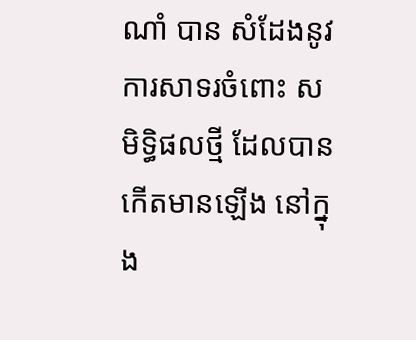ណាំ បាន សំដែងនូវការសាទរចំពោះ សមិទ្ធិផលថ្មី ដែលបានកើតមានឡើង នៅក្នុង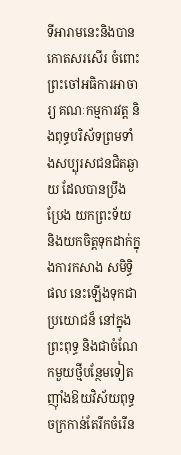ទីអារាមនេះនិងបានកោតសរសើរ ចំពោះ ព្រះចៅអធិការអាចារ្យ គណៈកម្មការវត្ត និងពុទ្ធបរិស័ទព្រមទាំងសប្បុរសជនជិតឆ្ងាយ ដែលបានប្រឹងប្រែង យកព្រះទ័យ និងយកចិត្តទុកដាក់ក្នុងការកសាង សមិទ្ធិផល នេះឡើងទុកជាប្រយោជន៏ នៅក្នុងព្រះពុទ្ធ និងជាចំណែកមួយថ្មីបន្ថែមទៀតញ៉ាំងឱយវិស័យពុទ្ធចក្រកាន់តែរីកចំរើន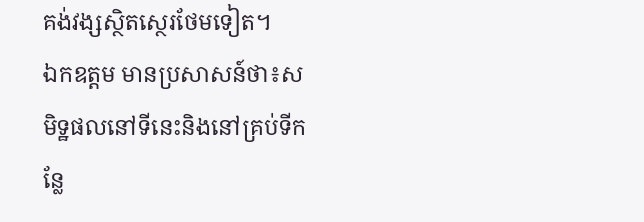គង់វង្សស្ថិតស្ថេរថែមទៀត។
ឯកឧត្តម មានប្រសាសន៍ថា៖សមិទ្ឋផលនៅទីនេះនិងនៅគ្រប់ទីកន្លែ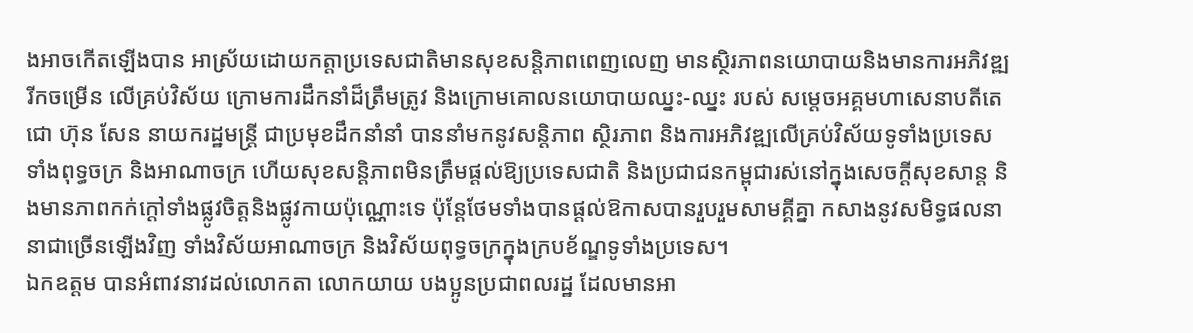ងអាចកើតឡើងបាន អាស្រ័យដោយកត្តាប្រទេសជាតិមានសុខសន្តិភាពពេញលេញ មានស្ថិរភាពនយោបាយនិងមានការអភិវឌ្ឍរីកចម្រើន លើគ្រប់វិស័យ ក្រោមការដឹកនាំដ៏ត្រឹមត្រូវ និងក្រោមគោលនយោបាយឈ្នះ-ឈ្នះ របស់ សម្តេចអគ្គមហាសេនាបតីតេជោ ហ៊ុន សែន នាយករដ្ឋមន្ត្រី ជាប្រមុខដឹកនាំនាំ បាននាំមកនូវសន្តិភាព ស្ថិរភាព និងការអភិវឌ្ឍលើគ្រប់វិស័យទូទាំងប្រទេស ទាំងពុទ្ធចក្រ និងអាណាចក្រ ហើយសុខសន្តិភាពមិនត្រឹមផ្ដល់ឱ្យប្រទេសជាតិ និងប្រជាជនកម្ពុជារស់នៅក្នុងសេចក្ដីសុខសាន្ត និងមានភាពកក់ក្ដៅទាំងផ្លូវចិត្តនិងផ្លូវកាយប៉ុណ្ណោះទេ ប៉ុន្តែថែមទាំងបានផ្ដល់ឱកាសបានរួបរួមសាមគ្គីគ្នា កសាងនូវសមិទ្ធផលនានាជាច្រើនឡើងវិញ ទាំងវិស័យអាណាចក្រ និងវិស័យពុទ្ធចក្រក្នុងក្របខ័ណ្ឌទូទាំងប្រទេស។
ឯកឧត្តម បានអំពាវនាវដល់លោកតា លោកយាយ បងប្អូនប្រជាពលរដ្ឋ ដែលមានអា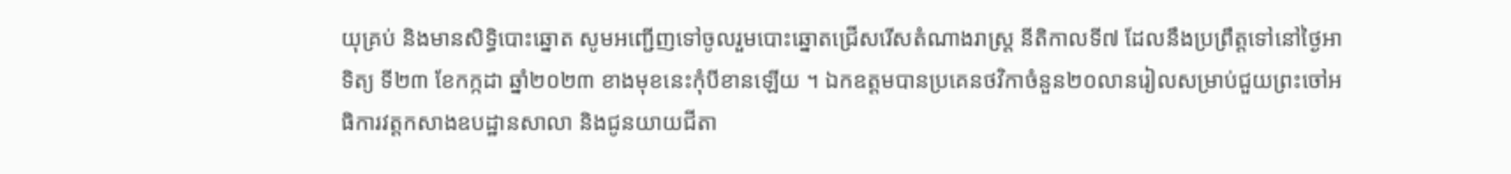យុគ្រប់ និងមានសិទ្ធិបោះឆ្នោត សូមអញ្ជើញទៅចូលរួមបោះឆ្នោតជ្រើសរើសតំណាងរាស្ត្រ នីតិកាលទី៧ ដែលនឹងប្រព្រឹត្តទៅនៅថ្ងៃអាទិត្យ ទី២៣ ខែកក្កដា ឆ្នាំ២០២៣ ខាងមុខនេះកុំបីខានឡើយ ។ ឯកឧត្តមបានប្រគេនថវិកាចំនួន២០លានរៀលសម្រាប់ជួយព្រះចៅអធិការវត្តកសាងឧបដ្ឋានសាលា និងជូនយាយជីតា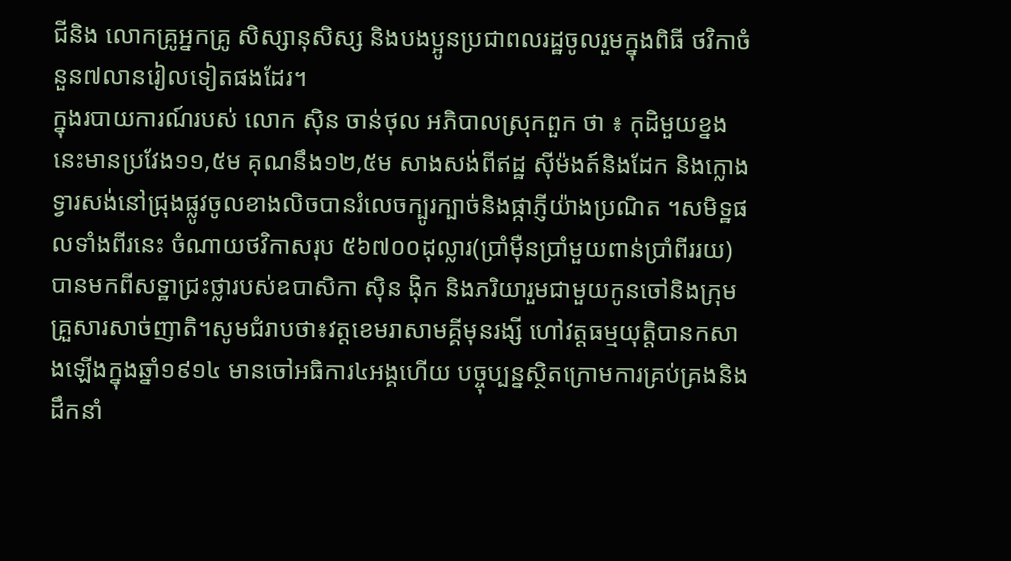ជីនិង លោកគ្រូអ្នកគ្រូ សិស្សានុសិស្ស និងបងប្អូនប្រជាពលរដ្ឋចូលរួមក្នុងពិធី ថវិកាចំនួន៧លានរៀលទៀតផងដែរ។
ក្នុងរបាយការណ៍របស់ លោក ស៊ិន ចាន់ថុល អភិបាលស្រុកពួក ថា ៖ កុដិមួយខ្នងនេះមានប្រវែង១១,៥ម គុណនឹង១២,៥ម សាងសង់ពីឥដ្ឋ ស៊ីម៉ងត៍និងដែក និងក្លោងទ្វារសង់នៅជ្រុងផ្លូវចូលខាងលិចបានរំលេចក្បូរក្បាច់និងផ្កាភ្ញីយ៉ាងប្រណិត ។សមិទ្ឋផលទាំងពីរនេះ ចំណាយថវិកាសរុប ៥៦៧០០ដុល្លារ(ប្រាំម៉ឺនប្រាំមួយពាន់ប្រាំពីររយ) បានមកពីសទ្ឋាជ្រះថ្លារបស់ឧបាសិកា ស៊ិន ង៉ិក និងភរិយារួមជាមួយកូនចៅនិងក្រុមគ្រួសារសាច់ញាតិ។សូមជំរាបថា៖វត្តខេមរាសាមគ្គីមុនរង្សី ហៅវត្តធម្មយុត្តិបានកសាងឡើងក្នុងឆ្នាំ១៩១៤ មានចៅអធិការ៤អង្គហើយ បច្ចុប្បន្នស្ថិតក្រោមការគ្រប់គ្រងនិងដឹកនាំ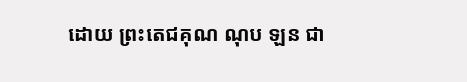ដោយ ព្រះតេជគុណ ណុប ឡន ជា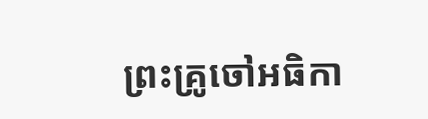ព្រះគ្រូចៅអធិកា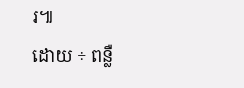រ៕
ដោយ ÷ ពន្លឺ